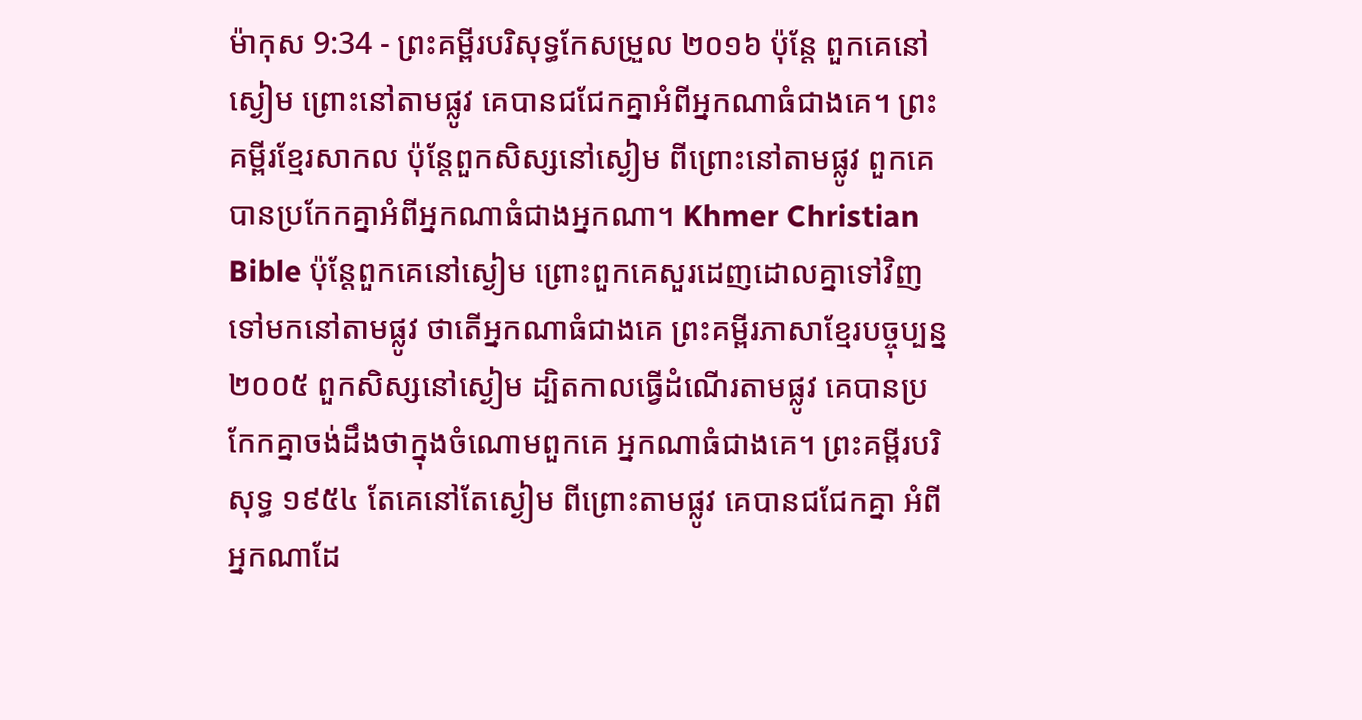ម៉ាកុស 9:34 - ព្រះគម្ពីរបរិសុទ្ធកែសម្រួល ២០១៦ ប៉ុន្ដែ ពួកគេនៅស្ងៀម ព្រោះនៅតាមផ្លូវ គេបានជជែកគ្នាអំពីអ្នកណាធំជាងគេ។ ព្រះគម្ពីរខ្មែរសាកល ប៉ុន្តែពួកសិស្សនៅស្ងៀម ពីព្រោះនៅតាមផ្លូវ ពួកគេបានប្រកែកគ្នាអំពីអ្នកណាធំជាងអ្នកណា។ Khmer Christian Bible ប៉ុន្ដែពួកគេនៅស្ងៀម ព្រោះពួកគេសួរដេញដោលគ្នាទៅវិញទៅមកនៅតាមផ្លូវ ថាតើអ្នកណាធំជាងគេ ព្រះគម្ពីរភាសាខ្មែរបច្ចុប្បន្ន ២០០៥ ពួកសិស្សនៅស្ងៀម ដ្បិតកាលធ្វើដំណើរតាមផ្លូវ គេបានប្រកែកគ្នាចង់ដឹងថាក្នុងចំណោមពួកគេ អ្នកណាធំជាងគេ។ ព្រះគម្ពីរបរិសុទ្ធ ១៩៥៤ តែគេនៅតែស្ងៀម ពីព្រោះតាមផ្លូវ គេបានជជែកគ្នា អំពីអ្នកណាដែ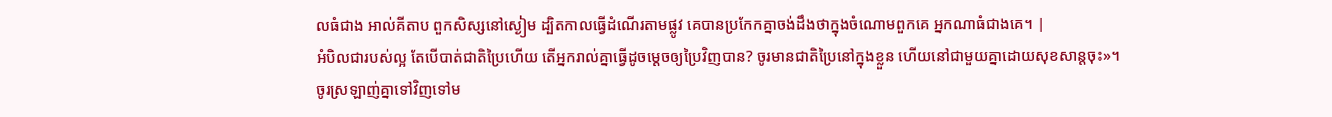លធំជាង អាល់គីតាប ពួកសិស្សនៅស្ងៀម ដ្បិតកាលធ្វើដំណើរតាមផ្លូវ គេបានប្រកែកគ្នាចង់ដឹងថាក្នុងចំណោមពួកគេ អ្នកណាធំជាងគេ។ |
អំបិលជារបស់ល្អ តែបើបាត់ជាតិប្រៃហើយ តើអ្នករាល់គ្នាធ្វើដូចម្ដេចឲ្យប្រៃវិញបាន? ចូរមានជាតិប្រៃនៅក្នុងខ្លួន ហើយនៅជាមួយគ្នាដោយសុខសាន្តចុះ»។
ចូរស្រឡាញ់គ្នាទៅវិញទៅម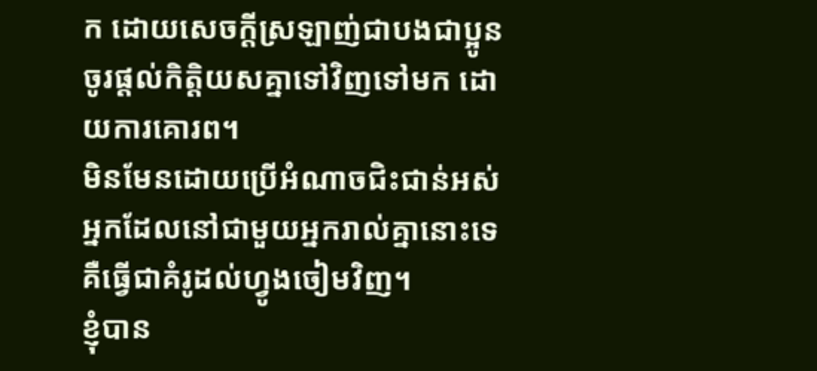ក ដោយសេចក្ដីស្រឡាញ់ជាបងជាប្អូន ចូរផ្តល់កិត្តិយសគ្នាទៅវិញទៅមក ដោយការគោរព។
មិនមែនដោយប្រើអំណាចជិះជាន់អស់អ្នកដែលនៅជាមួយអ្នករាល់គ្នានោះទេ គឺធ្វើជាគំរូដល់ហ្វូងចៀមវិញ។
ខ្ញុំបាន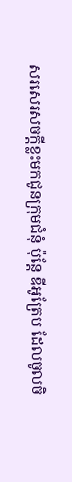សរសេរសចក្ដីខ្លះមកជូនក្រុមជំនុំ ប៉ុន្តែ ឌីអូត្រែប ដែលចូលចិ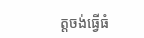ត្តចង់ធ្វើធំ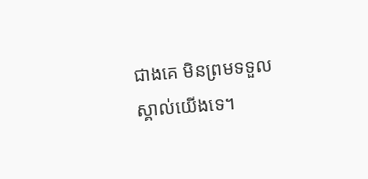ជាងគេ មិនព្រមទទួលស្គាល់យើងទេ។